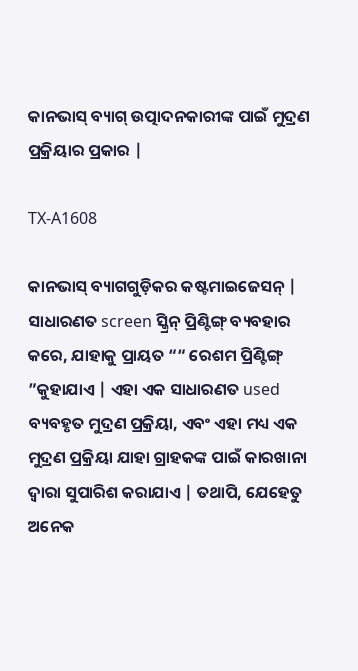କାନଭାସ୍ ବ୍ୟାଗ୍ ଉତ୍ପାଦନକାରୀଙ୍କ ପାଇଁ ମୁଦ୍ରଣ ପ୍ରକ୍ରିୟାର ପ୍ରକାର |

TX-A1608

କାନଭାସ୍ ବ୍ୟାଗଗୁଡ଼ିକର କଷ୍ଟମାଇଜେସନ୍ | ସାଧାରଣତ screen ସ୍କ୍ରିନ୍ ପ୍ରିଣ୍ଟିଙ୍ଗ୍ ବ୍ୟବହାର କରେ, ଯାହାକୁ ପ୍ରାୟତ ““ ରେଶମ ପ୍ରିଣ୍ଟିଙ୍ଗ୍ ”କୁହାଯାଏ | ଏହା ଏକ ସାଧାରଣତ used ବ୍ୟବହୃତ ମୁଦ୍ରଣ ପ୍ରକ୍ରିୟା, ଏବଂ ଏହା ମଧ୍ୟ ଏକ ମୁଦ୍ରଣ ପ୍ରକ୍ରିୟା ଯାହା ଗ୍ରାହକଙ୍କ ପାଇଁ କାରଖାନା ଦ୍ୱାରା ସୁପାରିଶ କରାଯାଏ | ତଥାପି, ଯେହେତୁ ଅନେକ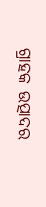ଗ୍ରାହକ ଉତ୍ପାଦର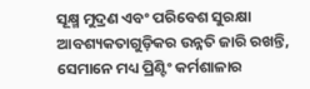ସୂକ୍ଷ୍ମ ମୁଦ୍ରଣ ଏବଂ ପରିବେଶ ସୁରକ୍ଷା ଆବଶ୍ୟକତାଗୁଡ଼ିକର ଉନ୍ନତି ଜାରି ରଖନ୍ତି, ସେମାନେ ମଧ୍ୟ ପ୍ରିଣ୍ଟିଂ କର୍ମଶାଳାର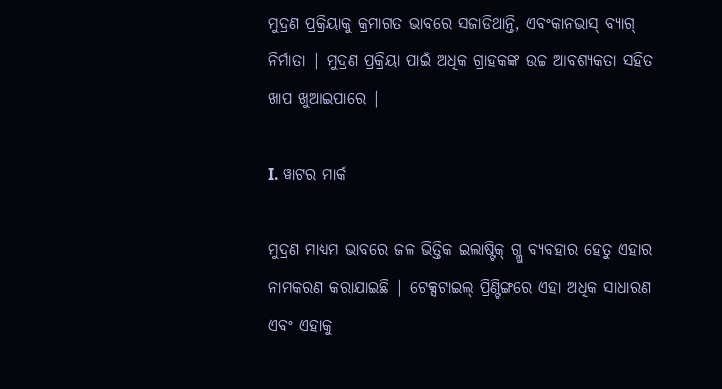ମୁଦ୍ରଣ ପ୍ରକ୍ରିୟାକୁ କ୍ରମାଗତ ଭାବରେ ସଜାଡିଥାନ୍ତି, ଏବଂକାନଭାସ୍ ବ୍ୟାଗ୍ ନିର୍ମାତା | ମୁଦ୍ରଣ ପ୍ରକ୍ରିୟା ପାଇଁ ଅଧିକ ଗ୍ରାହକଙ୍କ ଉଚ୍ଚ ଆବଶ୍ୟକତା ସହିତ ଖାପ ଖୁଆଇପାରେ |

I. ୱାଟର ମାର୍କ

ମୁଦ୍ରଣ ମାଧ୍ୟମ ଭାବରେ ଜଳ ଭିତ୍ତିକ ଇଲାଷ୍ଟିକ୍ ଗ୍ଲୁ ବ୍ୟବହାର ହେତୁ ଏହାର ନାମକରଣ କରାଯାଇଛି | ଟେକ୍ସଟାଇଲ୍ ପ୍ରିଣ୍ଟିଙ୍ଗରେ ଏହା ଅଧିକ ସାଧାରଣ ଏବଂ ଏହାକୁ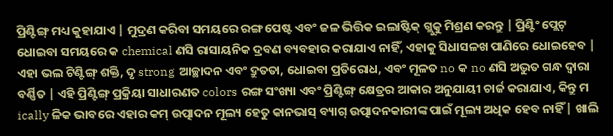ପ୍ରିଣ୍ଟିଙ୍ଗ୍ ମଧ୍ୟ କୁହାଯାଏ | ମୁଦ୍ରଣ କରିବା ସମୟରେ ରଙ୍ଗ ପେଷ୍ଟ ଏବଂ ଜଳ ଭିତ୍ତିକ ଇଲାଷ୍ଟିକ୍ ଗ୍ଲୁକୁ ମିଶ୍ରଣ କରନ୍ତୁ | ପ୍ରିଣ୍ଟିଂ ପ୍ଲେଟ୍ ଧୋଇବା ସମୟରେ କ chemical ଣସି ରାସାୟନିକ ଦ୍ରବଣ ବ୍ୟବହାର କରାଯାଏ ନାହିଁ, ଏହାକୁ ସିଧାସଳଖ ପାଣିରେ ଧୋଇହେବ | ଏହା ଭଲ ଟିଣ୍ଟିଙ୍ଗ୍ ଶକ୍ତି, ଦୃ strong ଆଚ୍ଛାଦନ ଏବଂ ଦ୍ରୁତତା, ଧୋଇବା ପ୍ରତିରୋଧ, ଏବଂ ମୂଳତ no କ no ଣସି ଅଦ୍ଭୁତ ଗନ୍ଧ ଦ୍ୱାରା ବର୍ଣ୍ଣିତ | ଏହି ପ୍ରିଣ୍ଟିଙ୍ଗ୍ ପ୍ରକ୍ରିୟା ସାଧାରଣତ colors ରଙ୍ଗ ସଂଖ୍ୟା ଏବଂ ପ୍ରିଣ୍ଟିଙ୍ଗ୍ କ୍ଷେତ୍ରର ଆକାର ଅନୁଯାୟୀ ଚାର୍ଜ କରାଯାଏ, କିନ୍ତୁ ମ ically ଳିକ ଭାବରେ ଏହାର କମ୍ ଉତ୍ପାଦନ ମୂଲ୍ୟ ହେତୁ କାନଭାସ୍ ବ୍ୟାଗ୍ ଉତ୍ପାଦନକାରୀଙ୍କ ପାଇଁ ମୂଲ୍ୟ ଅଧିକ ହେବ ନାହିଁ | ଖାଲି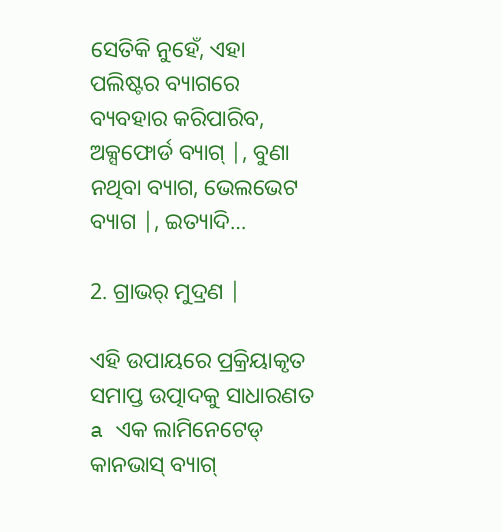ସେତିକି ନୁହେଁ, ଏହା ପଲିଷ୍ଟର ବ୍ୟାଗରେ ବ୍ୟବହାର କରିପାରିବ,  ଅକ୍ସଫୋର୍ଡ ବ୍ୟାଗ୍ |, ବୁଣା ନଥିବା ବ୍ୟାଗ, ଭେଲଭେଟ ବ୍ୟାଗ |, ଇତ୍ୟାଦି…

2. ଗ୍ରାଭର୍ ମୁଦ୍ରଣ |

ଏହି ଉପାୟରେ ପ୍ରକ୍ରିୟାକୃତ ସମାପ୍ତ ଉତ୍ପାଦକୁ ସାଧାରଣତ a ଏକ ଲାମିନେଟେଡ୍ କାନଭାସ୍ ବ୍ୟାଗ୍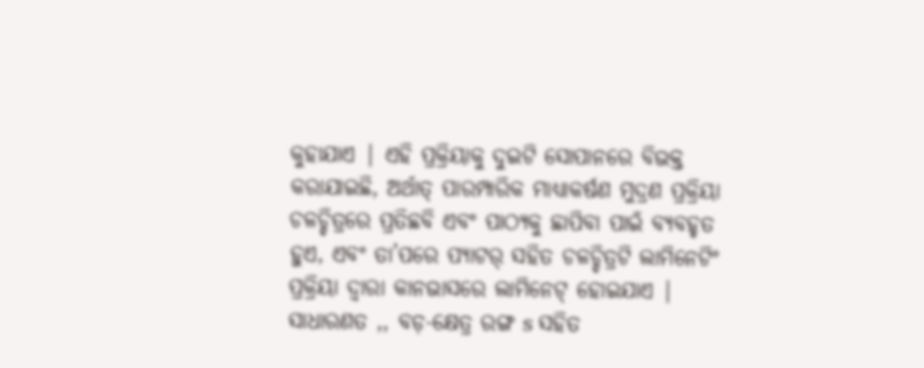କୁହାଯାଏ | ଏହି ପ୍ରକ୍ରିୟାକୁ ଦୁଇଟି ସୋପାନରେ ବିଭକ୍ତ କରାଯାଇଛି, ଅର୍ଥାତ୍ ପାରମ୍ପାରିକ ମାଧ୍ୟାକର୍ଷଣ ମୁଦ୍ରଣ ପ୍ରକ୍ରିୟା ଚଳଚ୍ଚିତ୍ରରେ ପ୍ରତିଛବି ଏବଂ ପାଠ୍ୟକୁ ଛାପିବା ପାଇଁ ବ୍ୟବହୃତ ହୁଏ, ଏବଂ ତା’ପରେ ପ୍ୟାଟର୍ ସହିତ ଚଳଚ୍ଚିତ୍ରଟି ଲାମିନେଟିଂ ପ୍ରକ୍ରିୟା ଦ୍ୱାରା କାନଭାସରେ ଲାମିନେଟ୍ ହୋଇଯାଏ | ସାଧାରଣତ ,, ବଡ଼-କ୍ଷେତ୍ର ରଙ୍ଗ s ସହିତ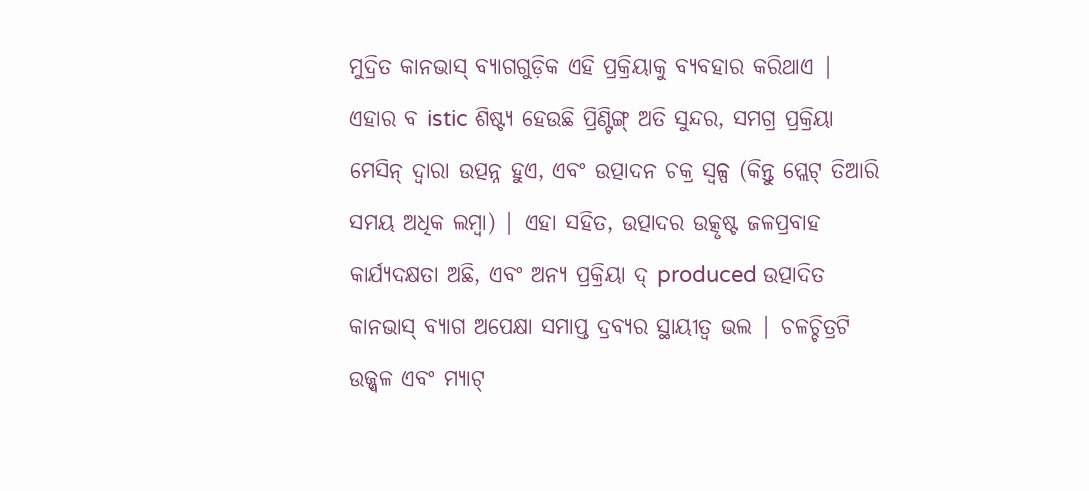ମୁଦ୍ରିତ କାନଭାସ୍ ବ୍ୟାଗଗୁଡ଼ିକ ଏହି ପ୍ରକ୍ରିୟାକୁ ବ୍ୟବହାର କରିଥାଏ | ଏହାର ବ istic ଶିଷ୍ଟ୍ୟ ହେଉଛି ପ୍ରିଣ୍ଟିଙ୍ଗ୍ ଅତି ସୁନ୍ଦର, ସମଗ୍ର ପ୍ରକ୍ରିୟା ମେସିନ୍ ଦ୍ୱାରା ଉତ୍ପନ୍ନ ହୁଏ, ଏବଂ ଉତ୍ପାଦନ ଚକ୍ର ସ୍ୱଳ୍ପ (କିନ୍ତୁ ପ୍ଲେଟ୍ ତିଆରି ସମୟ ଅଧିକ ଲମ୍ବା) | ଏହା ସହିତ, ଉତ୍ପାଦର ଉତ୍କୃଷ୍ଟ ଜଳପ୍ରବାହ କାର୍ଯ୍ୟଦକ୍ଷତା ଅଛି, ଏବଂ ଅନ୍ୟ ପ୍ରକ୍ରିୟା ଦ୍ produced ଉତ୍ପାଦିତ କାନଭାସ୍ ବ୍ୟାଗ ଅପେକ୍ଷା ସମାପ୍ତ ଦ୍ରବ୍ୟର ସ୍ଥାୟୀତ୍ୱ ଭଲ | ଚଳଚ୍ଚିତ୍ରଟି ଉଜ୍ଜ୍ୱଳ ଏବଂ ମ୍ୟାଟ୍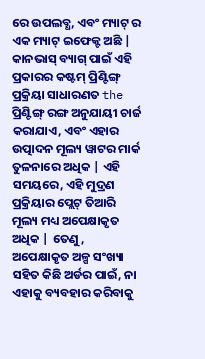ରେ ଉପଲବ୍ଧ, ଏବଂ ମ୍ୟାଟ୍ ର ଏକ ମ୍ୟାଟ୍ ଇଫେକ୍ଟ ଅଛି | କାନଭାସ୍ ବ୍ୟାଗ୍ ପାଇଁ ଏହି ପ୍ରକାରର କଷ୍ଟମ୍ ପ୍ରିଣ୍ଟିଙ୍ଗ୍ ପ୍ରକ୍ରିୟା ସାଧାରଣତ the ପ୍ରିଣ୍ଟିଙ୍ଗ୍ ରଙ୍ଗ ଅନୁଯାୟୀ ଚାର୍ଜ କରାଯାଏ, ଏବଂ ଏହାର ଉତ୍ପାଦନ ମୂଲ୍ୟ ୱାଟର ମାର୍କ ତୁଳନାରେ ଅଧିକ | ଏହି ସମୟରେ, ଏହି ମୁଦ୍ରଣ ପ୍ରକ୍ରିୟାର ପ୍ଲେଟ୍ ତିଆରି ମୂଲ୍ୟ ମଧ୍ୟ ଅପେକ୍ଷାକୃତ ଅଧିକ | ତେଣୁ, ଅପେକ୍ଷାକୃତ ଅଳ୍ପ ସଂଖ୍ୟା ସହିତ କିଛି ଅର୍ଡର ପାଇଁ, ନା ଏହାକୁ ବ୍ୟବହାର କରିବାକୁ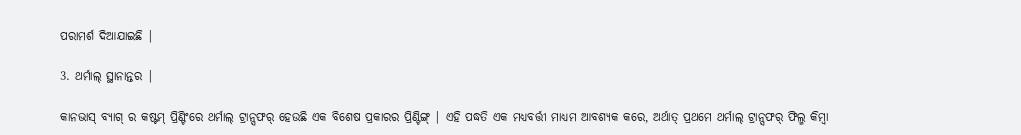ପରାମର୍ଶ ଦିଆଯାଇଛି |

3. ଥର୍ମାଲ୍ ସ୍ଥାନାନ୍ତର |

କାନଭାସ୍ ବ୍ୟାଗ୍ ର କଷ୍ଟମ୍ ପ୍ରିଣ୍ଟିଂରେ ଥର୍ମାଲ୍ ଟ୍ରାନ୍ସଫର୍ ହେଉଛି ଏକ ବିଶେଷ ପ୍ରକାରର ପ୍ରିଣ୍ଟିଙ୍ଗ୍ | ଏହି ପଦ୍ଧତି ଏକ ମଧ୍ୟବର୍ତ୍ତୀ ମାଧ୍ୟମ ଆବଶ୍ୟକ କରେ, ଅର୍ଥାତ୍ ପ୍ରଥମେ ଥର୍ମାଲ୍ ଟ୍ରାନ୍ସଫର୍ ଫିଲ୍ମ କିମ୍ବା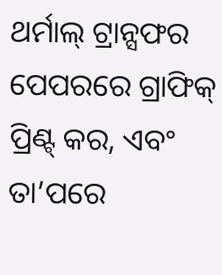ଥର୍ମାଲ୍ ଟ୍ରାନ୍ସଫର ପେପରରେ ଗ୍ରାଫିକ୍ ପ୍ରିଣ୍ଟ୍ କର, ଏବଂ ତା’ପରେ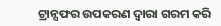ଟ୍ରାନ୍ସଫର ଉପକରଣ ଦ୍ୱାରା ଗରମ କରି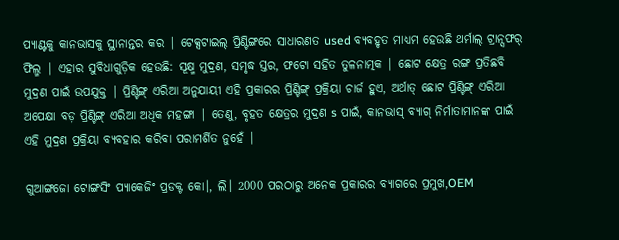ପ୍ୟାଣ୍ଟକୁ କାନଭାସକୁ ସ୍ଥାନାନ୍ତର କର | ଟେକ୍ସଟାଇଲ୍ ପ୍ରିଣ୍ଟିଙ୍ଗରେ ସାଧାରଣତ used ବ୍ୟବହୃତ ମାଧ୍ୟମ ହେଉଛି ଥର୍ମାଲ୍ ଟ୍ରାନ୍ସଫର୍ ଫିଲ୍ମ | ଏହାର ସୁବିଧାଗୁଡ଼ିକ ହେଉଛି: ସୂକ୍ଷ୍ମ ମୁଦ୍ରଣ, ସମୃଦ୍ଧ ସ୍ତର, ଫଟୋ ସହିତ ତୁଳନାତ୍ମକ | ଛୋଟ କ୍ଷେତ୍ର ରଙ୍ଗ ପ୍ରତିଛବି ମୁଦ୍ରଣ ପାଇଁ ଉପଯୁକ୍ତ | ପ୍ରିଣ୍ଟିଙ୍ଗ୍ ଏରିଆ ଅନୁଯାୟୀ ଏହି ପ୍ରକାରର ପ୍ରିଣ୍ଟିଙ୍ଗ୍ ପ୍ରକ୍ରିୟା ଚାର୍ଜ ହୁଏ, ଅର୍ଥାତ୍ ଛୋଟ ପ୍ରିଣ୍ଟିଙ୍ଗ୍ ଏରିଆ ଅପେକ୍ଷା ବଡ଼ ପ୍ରିଣ୍ଟିଙ୍ଗ୍ ଏରିଆ ଅଧିକ ମହଙ୍ଗା | ତେଣୁ, ବୃହତ କ୍ଷେତ୍ରର ମୁଦ୍ରଣ s ପାଇଁ, କାନଭାସ୍ ବ୍ୟାଗ୍ ନିର୍ମାତାମାନଙ୍କ ପାଇଁ ଏହି ମୁଦ୍ରଣ ପ୍ରକ୍ରିୟା ବ୍ୟବହାର କରିବା ପରାମର୍ଶିତ ନୁହେଁ |

ଗୁଆଙ୍ଗଜୋ ଟୋଙ୍ଗସିଂ ପ୍ୟାକେଜିଂ ପ୍ରଡକ୍ଟ କୋ।, ଲି। 2000 ପରଠାରୁ ଅନେକ ପ୍ରକାରର ବ୍ୟାଗରେ ପ୍ରମୁଖ,OEM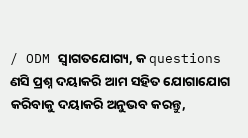/ ODM ସ୍ୱାଗତଯୋଗ୍ୟ, କ questions ଣସି ପ୍ରଶ୍ନ ଦୟାକରି ଆମ ସହିତ ଯୋଗାଯୋଗ କରିବାକୁ ଦୟାକରି ଅନୁଭବ କରନ୍ତୁ,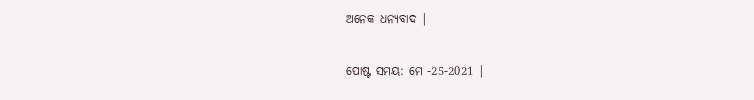ଅନେକ ଧନ୍ୟବାଦ |


ପୋଷ୍ଟ ସମୟ: ମେ -25-2021 |